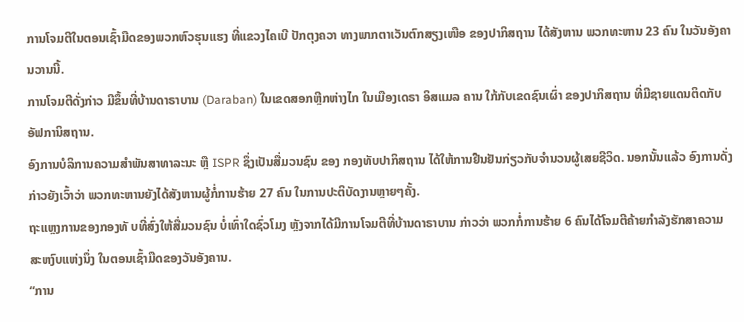ການໂຈມຕີໃນຕອນເຊົ້າມືດຂອງພວກຫົວຮຸນແຮງ ທີ່ແຂວງໄຄເບີ ປັກຕຸງຄວາ ທາງພາກຕາເວັນຕົກສຽງເໜືອ ຂອງປາກິສຖານ ໄດ້ສັງຫານ ພວກທະຫານ 23 ຄົນ ໃນວັນອັງຄານວານນີ້.
ການໂຈມຕີດັ່ງກ່າວ ມີຂຶ້ນທີ່ບ້ານດາຣາບານ (Daraban) ໃນເຂດສອກຫຼີກຫ່າງໄກ ໃນເມືອງເດຣາ ອິສແມລ ຄານ ໃກ້ກັບເຂດຊົນເຜົ່າ ຂອງປາກິສຖານ ທີ່ມີຊາຍແດນຕິດກັບອັຟການິສຖານ.
ອົງການບໍລິການຄວາມສຳພັນສາທາລະນະ ຫຼື ISPR ຊຶ່ງເປັນສື່ມວນຊົນ ຂອງ ກອງທັບປາກິສຖານ ໄດ້ໃຫ້ການຢືນຢັນກ່ຽວກັບຈຳນວນຜູ້ເສຍຊີວິດ. ນອກນັ້ນແລ້ວ ອົງການດັ່ງກ່າວຍັງເວົ້າວ່າ ພວກທະຫານຍັງໄດ້ສັງຫານຜູ້ກໍ່ການຮ້າຍ 27 ຄົນ ໃນການປະຕິບັດງານຫຼາຍໆຄັ້ງ.
ຖະແຫຼງການຂອງກອງທັ ບທີ່ສົ່ງໃຫ້ສື່ມວນຊົນ ບໍ່ເທົ່າໃດຊົ່ວໂມງ ຫຼັງຈາກໄດ້ມີການໂຈມຕີທີ່ບ້ານດາຣາບານ ກ່າວວ່າ ພວກກໍ່ການຮ້າຍ 6 ຄົນໄດ້ໂຈມຕີຄ້າຍກຳລັງຮັກສາຄວາມສະຫງົບແຫ່ງນຶ່ງ ໃນຕອນເຊົ້າມືດຂອງວັນອັງຄານ.
“ການ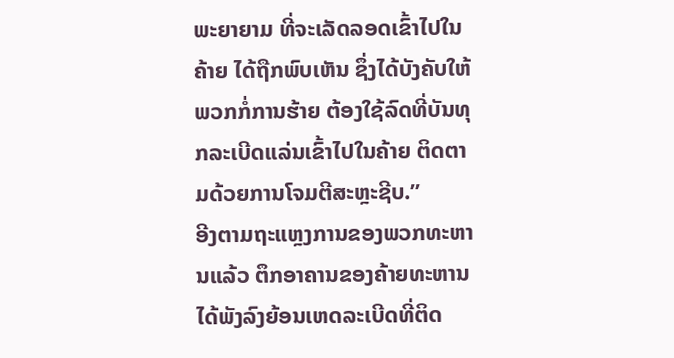ພະຍາຍາມ ທີ່ຈະເລັດລອດເຂົ້າໄປໃນຄ້າຍ ໄດ້ຖືກພົບເຫັນ ຊຶ່ງໄດ້ບັງຄັບໃຫ້ພວກກໍ່ການຮ້າຍ ຕ້ອງໃຊ້ລົດທີ່ບັນທຸກລະເບີດແລ່ນເຂົ້າໄປໃນຄ້າຍ ຕິດຕາມດ້ວຍການໂຈມຕີສະຫຼະຊີບ.”
ອີງຕາມຖະແຫຼງການຂອງພວກທະຫານແລ້ວ ຕຶກອາຄານຂອງຄ້າຍທະຫານໄດ້ພັງລົງຍ້ອນເຫດລະເບີດທີ່ຕິດ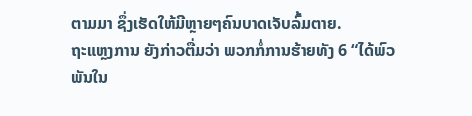ຕາມມາ ຊຶ່ງເຮັດໃຫ້ມີຫຼາຍໆຄົນບາດເຈັບລົ້ມຕາຍ.
ຖະແຫຼງການ ຍັງກ່າວຕື່ມວ່າ ພວກກໍ່ການຮ້າຍທັງ 6 “ໄດ້ພົວພັນໃນ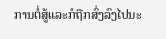ການຕໍ່ສູ້ແລະກໍຖືກສົ່ງລົງໄປນະ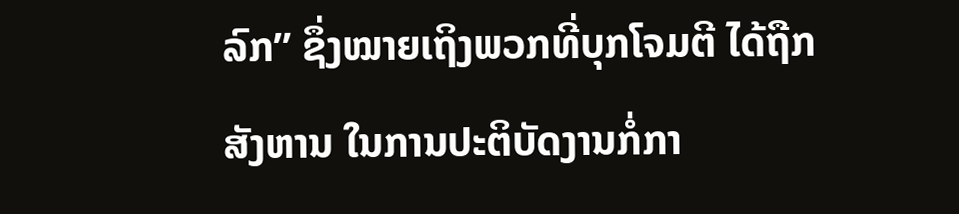ລົກ” ຊຶ່ງໝາຍເຖິງພວກທີ່ບຸກໂຈມຕີ ໄດ້ຖືກສັງຫານ ໃນການປະຕິບັດງານກໍ່ກາ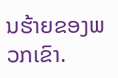ນຮ້າຍຂອງພວກເຂົາ.